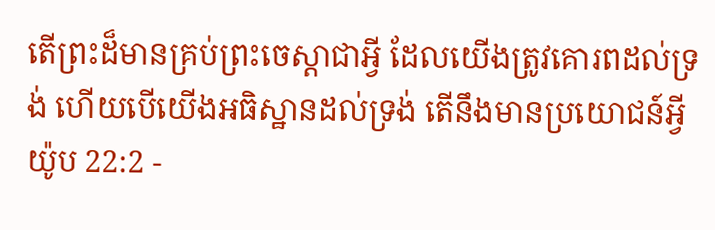តើព្រះដ៏មានគ្រប់ព្រះចេស្តាជាអ្វី ដែលយើងត្រូវគោរពដល់ទ្រង់ ហើយបើយើងអធិស្ឋានដល់ទ្រង់ តើនឹងមានប្រយោជន៍អ្វី
យ៉ូប 22:2 -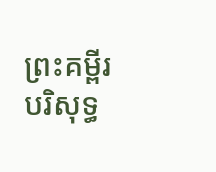ព្រះគម្ពីរបរិសុទ្ធ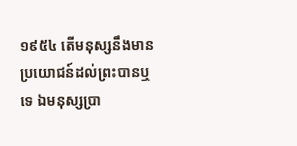១៩៥៤ តើមនុស្សនឹងមានប្រយោជន៍ដល់ព្រះបានឬទេ ឯមនុស្សប្រា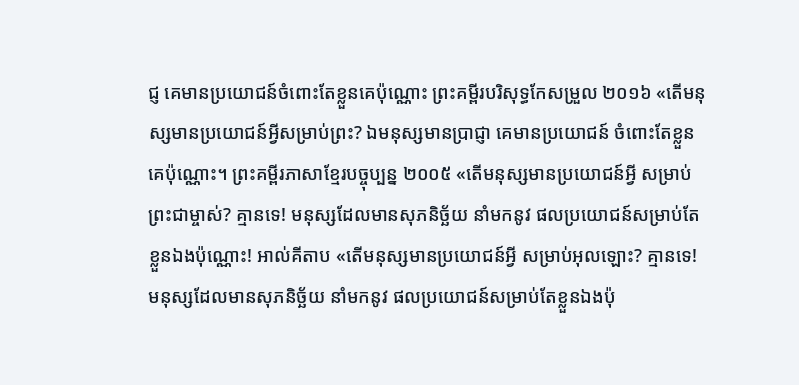ជ្ញ គេមានប្រយោជន៍ចំពោះតែខ្លួនគេប៉ុណ្ណោះ ព្រះគម្ពីរបរិសុទ្ធកែសម្រួល ២០១៦ «តើមនុស្សមានប្រយោជន៍អ្វីសម្រាប់ព្រះ? ឯមនុស្សមានប្រាជ្ញា គេមានប្រយោជន៍ ចំពោះតែខ្លួនគេប៉ុណ្ណោះ។ ព្រះគម្ពីរភាសាខ្មែរបច្ចុប្បន្ន ២០០៥ «តើមនុស្សមានប្រយោជន៍អ្វី សម្រាប់ព្រះជាម្ចាស់? គ្មានទេ! មនុស្សដែលមានសុភនិច្ឆ័យ នាំមកនូវ ផលប្រយោជន៍សម្រាប់តែខ្លួនឯងប៉ុណ្ណោះ! អាល់គីតាប «តើមនុស្សមានប្រយោជន៍អ្វី សម្រាប់អុលឡោះ? គ្មានទេ! មនុស្សដែលមានសុភនិច្ឆ័យ នាំមកនូវ ផលប្រយោជន៍សម្រាប់តែខ្លួនឯងប៉ុ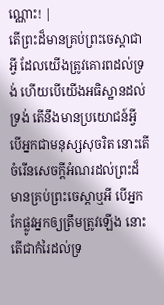ណ្ណោះ! |
តើព្រះដ៏មានគ្រប់ព្រះចេស្តាជាអ្វី ដែលយើងត្រូវគោរពដល់ទ្រង់ ហើយបើយើងអធិស្ឋានដល់ទ្រង់ តើនឹងមានប្រយោជន៍អ្វី
បើអ្នកជាមនុស្សសុចរិត នោះតើចំរើនសេចក្ដីអំណរដល់ព្រះដ៏មានគ្រប់ព្រះចេស្តាឬអី បើអ្នកកែផ្លូវអ្នកឲ្យត្រឹមត្រូវឡើង នោះតើជាកំរៃដល់ទ្រ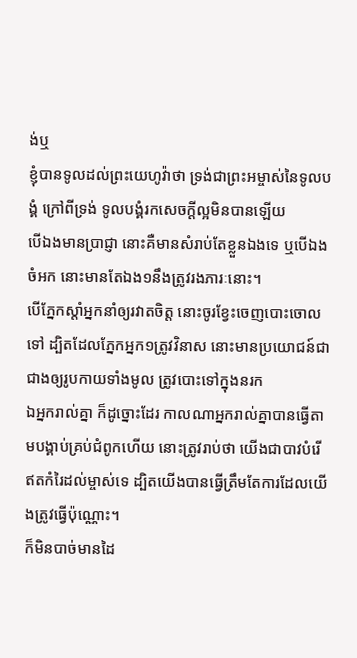ង់ឬ
ខ្ញុំបានទូលដល់ព្រះយេហូវ៉ាថា ទ្រង់ជាព្រះអម្ចាស់នៃទូលបង្គំ ក្រៅពីទ្រង់ ទូលបង្គំរកសេចក្ដីល្អមិនបានឡើយ
បើឯងមានប្រាជ្ញា នោះគឺមានសំរាប់តែខ្លួនឯងទេ ឬបើឯងចំអក នោះមានតែឯង១នឹងត្រូវរងភារៈនោះ។
បើភ្នែកស្តាំអ្នកនាំឲ្យរវាតចិត្ត នោះចូរខ្វែះចេញបោះចោលទៅ ដ្បិតដែលភ្នែកអ្នក១ត្រូវវិនាស នោះមានប្រយោជន៍ជាជាងឲ្យរូបកាយទាំងមូល ត្រូវបោះទៅក្នុងនរក
ឯអ្នករាល់គ្នា ក៏ដូច្នោះដែរ កាលណាអ្នករាល់គ្នាបានធ្វើតាមបង្គាប់គ្រប់ជំពូកហើយ នោះត្រូវរាប់ថា យើងជាបាវបំរើឥតកំរៃដល់ម្ចាស់ទេ ដ្បិតយើងបានធ្វើត្រឹមតែការដែលយើងត្រូវធ្វើប៉ុណ្ណោះ។
ក៏មិនបាច់មានដៃ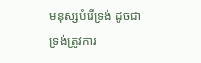មនុស្សបំរើទ្រង់ ដូចជាទ្រង់ត្រូវការ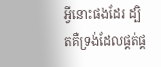អ្វីនោះផងដែរ ដ្បិតគឺទ្រង់ដែលផ្គត់ផ្គ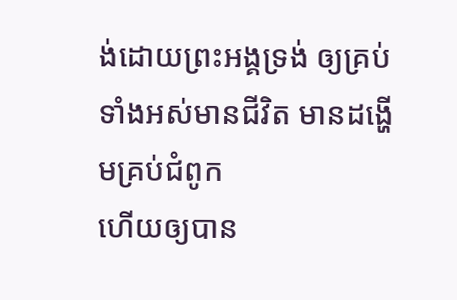ង់ដោយព្រះអង្គទ្រង់ ឲ្យគ្រប់ទាំងអស់មានជីវិត មានដង្ហើមគ្រប់ជំពូក
ហើយឲ្យបាន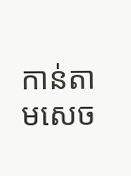កាន់តាមសេច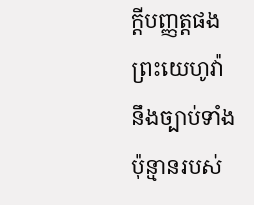ក្ដីបញ្ញត្តផងព្រះយេហូវ៉ា នឹងច្បាប់ទាំងប៉ុន្មានរបស់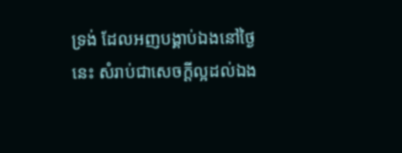ទ្រង់ ដែលអញបង្គាប់ឯងនៅថ្ងៃនេះ សំរាប់ជាសេចក្ដីល្អដល់ឯង